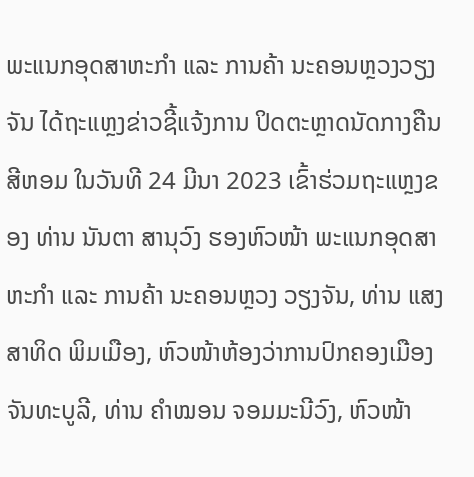ພະແນກອຸດສາຫະກໍາ ແລະ ການຄ້າ ນະຄອນຫຼວງວຽງຈັນ ໄດ້ຖະແຫຼງຂ່າວຊີ້ແຈ້ງການ ປິດຕະຫຼາດນັດກາງຄືນສີຫອມ ໃນວັນທີ 24 ມີນາ 2023 ເຂົ້າຮ່ວມຖະແຫຼງຂອງ ທ່ານ ນັນຕາ ສານຸວົງ ຮອງຫົວໜ້າ ພະແນກອຸດສາຫະກໍາ ແລະ ການຄ້າ ນະຄອນຫຼວງ ວຽງຈັນ, ທ່ານ ແສງສາທິດ ພິມເມືອງ, ຫົວໜ້າຫ້ອງວ່າການປົກຄອງເມືອງ ຈັນທະບູລີ, ທ່ານ ຄໍາໝອນ ຈອມມະນີວົງ, ຫົວໜ້າ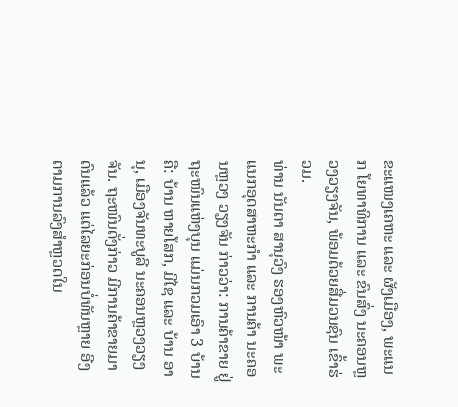ຂະແໜງເຄຫະ ແລະ ຜັງເມືອງ, ພະແນກ ໂຍທາທິການ ແລະ ຂົນສົ່ງ ນະຄອນຫຼວງວຽງຈັນ, ພ້ອມດ້ວຍສື່ມວນຊົນ ເຂົ້າຮ່ວມ.
ທ່ານ ນັນຕາ ສານຸວົງ ຮອງຫົວໜ້າ ພະແນກອຸດສາຫະກໍາ ແລະ ການຄ້າ ນະຄອນຫຼວງ ວຽງຈັນ ກ່າວວ່າ: ການຄ້າຂາຍ ຢູ່ຖະໜົນແຫ່ງບຸນ ແມ່ນກວມເອົາ 3 ບ້ານຄື: ບ້ານ ຫາຍໂສກ, ມີໄຊ ແລະ ບ້ານ ອານຸ, ເມືອງຈັນທະບູລີ ນະຄອນຫຼວງວຽງຈັນ. ຖະໜົນດັ່ງກ່າວ ມີການຄ້າຂາຍມາດົນແລ້ວ ແຕ່ໄລຍະກ່ອນບໍ່ທັນຫຼາຍ ອີງຕາມການລົງສຳຫຼວດໃນ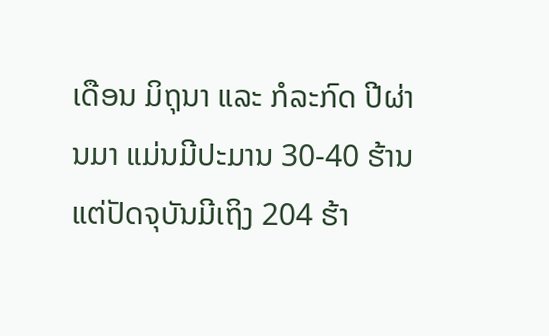ເດືອນ ມິຖຸນາ ແລະ ກໍລະກົດ ປີຜ່ານມາ ແມ່ນມີປະມານ 30-40 ຮ້ານ ແຕ່ປັດຈຸບັນມີເຖິງ 204 ຮ້າ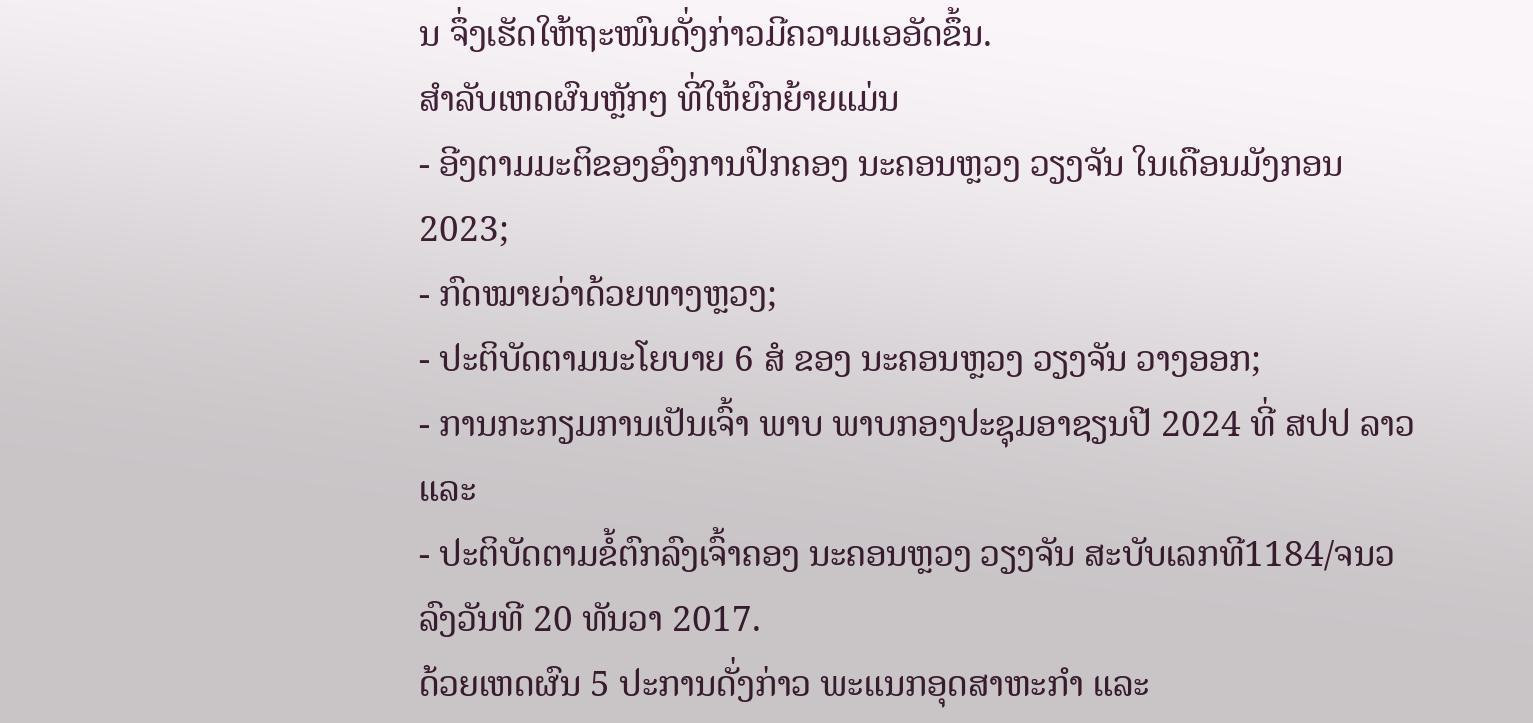ນ ຈຶ່ງເຮັດໃຫ້ຖະໜົນດັ່ງກ່າວມີຄວາມແອອັດຂຶ້ນ.
ສຳລັບເຫດຜົນຫຼັກໆ ທີ່ໃຫ້ຍົກຍ້າຍແມ່ນ
- ອີງຕາມມະຕິຂອງອົງການປົກຄອງ ນະຄອນຫຼວງ ວຽງຈັນ ໃນເດືອນມັງກອນ 2023;
- ກົດໝາຍວ່າດ້ວຍທາງຫຼວງ;
- ປະຕິບັດຕາມນະໂຍບາຍ 6 ສໍ ຂອງ ນະຄອນຫຼວງ ວຽງຈັນ ວາງອອກ;
- ການກະກຽມການເປັນເຈົ້າ ພາບ ພາບກອງປະຊຸມອາຊຽນປີ 2024 ທີ່ ສປປ ລາວ ແລະ
- ປະຕິບັດຕາມຂໍ້ຕົກລົງເຈົ້າຄອງ ນະຄອນຫຼວງ ວຽງຈັນ ສະບັບເລກທີ1184/ຈນວ ລົງວັນທີ 20 ທັນວາ 2017.
ດ້ວຍເຫດຜົນ 5 ປະການດັ່ງກ່າວ ພະແນກອຸດສາຫະກຳ ແລະ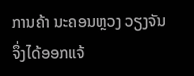ການຄ້າ ນະຄອນຫຼວງ ວຽງຈັນ ຈຶ່ງໄດ້ອອກແຈ້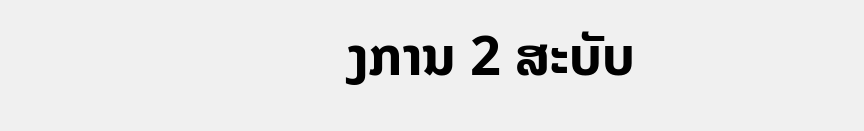ງການ 2 ສະບັບ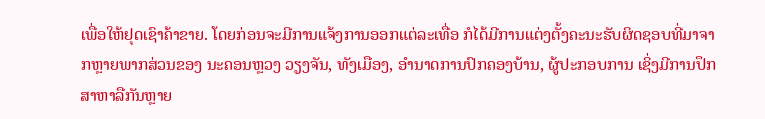ເພື່ອໃຫ້ຢຸດເຊົາຄ້າຂາຍ. ໂດຍກ່ອນຈະມີການແຈ້ງການອອກແຕ່ລະເທື່ອ ກໍໄດ້ມີການແຕ່ງຕັ້ງຄະນະຮັບຜິດຊອບທີ່ມາຈາກຫຼາຍພາກສ່ວນຂອງ ນະຄອນຫຼວງ ວຽງຈັນ, ທັງເມືອງ, ອຳນາດການປົກຄອງບ້ານ, ຜູ້ປະກອບການ ເຊິ່ງມີການປຶກສາຫາລືກັນຫຼາຍ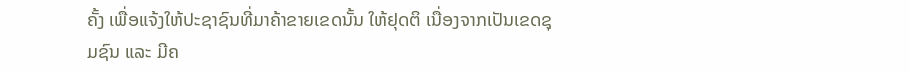ຄັ້ງ ເພື່ອແຈ້ງໃຫ້ປະຊາຊົນທີ່ມາຄ້າຂາຍເຂດນັ້ນ ໃຫ້ຢຸດຕິ ເນື່ອງຈາກເປັນເຂດຊຸມຊົນ ແລະ ມີຄ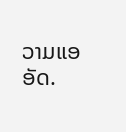ວາມແອອັດ.